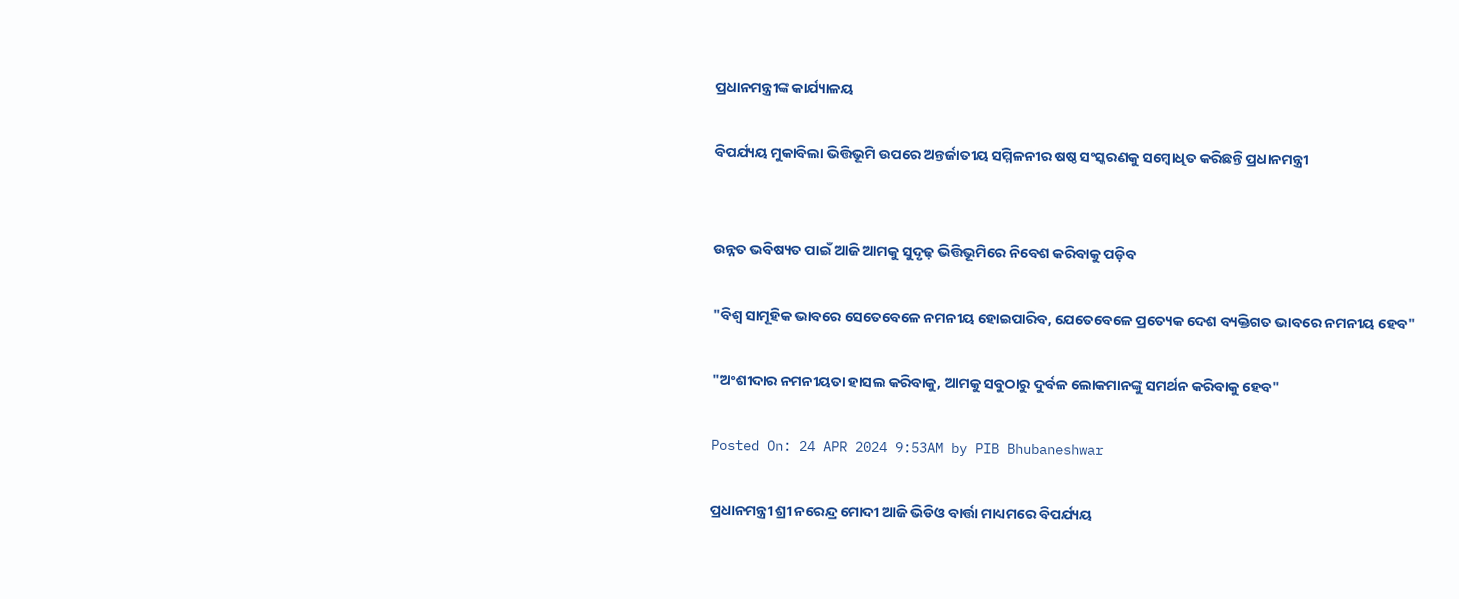ପ୍ରଧାନମନ୍ତ୍ରୀଙ୍କ କାର୍ଯ୍ୟାଳୟ

ବିପର୍ଯ୍ୟୟ ମୁକାବିଲା ଭିତ୍ତିଭୂମି ଉପରେ ଅନ୍ତର୍ଜାତୀୟ ସମ୍ମିଳନୀର ଷଷ୍ଠ ସଂସ୍କରଣକୁ ସମ୍ବୋଧିତ କରିଛନ୍ତି ପ୍ରଧାନମନ୍ତ୍ରୀ


ଉନ୍ନତ ଭବିଷ୍ୟତ ପାଇଁ ଆଜି ଆମକୁ ସୁଦୃଢ଼ ଭିତ୍ତିଭୂମିରେ ନିବେଶ କରିବାକୁ ପଡ଼ିବ

"ବିଶ୍ୱ ସାମୂହିକ ଭାବରେ ସେତେବେଳେ ନମନୀୟ ହୋଇପାରିବ, ଯେତେବେଳେ ପ୍ରତ୍ୟେକ ଦେଶ ବ୍ୟକ୍ତିଗତ ଭାବରେ ନମନୀୟ ହେବ"

"ଅଂଶୀଦାର ନମନୀୟତା ହାସଲ କରିବାକୁ, ଆମକୁ ସବୁଠାରୁ ଦୁର୍ବଳ ଲୋକମାନଙ୍କୁ ସମର୍ଥନ କରିବାକୁ ହେବ"

Posted On: 24 APR 2024 9:53AM by PIB Bhubaneshwar

ପ୍ରଧାନମନ୍ତ୍ରୀ ଶ୍ରୀ ନରେନ୍ଦ୍ର ମୋଦୀ ଆଜି ଭିଡିଓ ବାର୍ତ୍ତା ମାଧ୍ୟମରେ ବିପର୍ଯ୍ୟୟ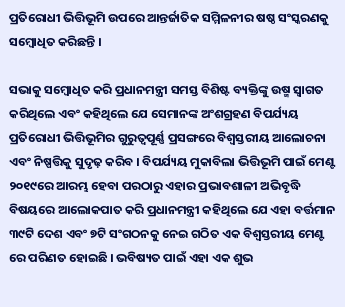ପ୍ରତିରୋଧୀ ଭିତ୍ତିଭୂମି ଉପରେ ଆନ୍ତର୍ଜାତିକ ସମ୍ମିଳନୀର ଷଷ୍ଠ ସଂସ୍କରଣକୁ ସମ୍ବୋଧିତ କରିଛନ୍ତି ।

ସଭାକୁ ସମ୍ବୋଧିତ କରି ପ୍ରଧାନମନ୍ତ୍ରୀ ସମସ୍ତ ବିଶିଷ୍ଟ ବ୍ୟକ୍ତିଙ୍କୁ ଉଷ୍ମ ସ୍ୱାଗତ କରିଥିଲେ ଏବଂ କହିଥିଲେ ଯେ ସେମାନଙ୍କ ଅଂଶଗ୍ରହଣ ବିପର୍ଯ୍ୟୟ ପ୍ରତିରୋଧୀ ଭିତ୍ତିଭୂମିର ଗୁରୁତ୍ୱପୂର୍ଣ୍ଣ ପ୍ରସଙ୍ଗରେ ବିଶ୍ୱସ୍ତରୀୟ ଆଲୋଚନା ଏବଂ ନିଷ୍ପତ୍ତିକୁ ସୁଦୃଢ଼ କରିବ । ବିପର୍ଯ୍ୟୟ ମୁକାବିଲା ଭିତ୍ତିଭୂମି ପାଇଁ ମେଣ୍ଟ ୨୦୧୯ରେ ଆରମ୍ଭ ହେବା ପରଠାରୁ ଏହାର ପ୍ରଭାବଶାଳୀ ଅଭିବୃଦ୍ଧି ବିଷୟରେ ଆଲୋକପାତ କରି ପ୍ରଧାନମନ୍ତ୍ରୀ କହିଥିଲେ ଯେ ଏହା ବର୍ତ୍ତମାନ ୩୯ଟି ଦେଶ ଏବଂ ୭ଟି ସଂଗଠନକୁ ନେଇ ଗଠିତ ଏକ ବିଶ୍ୱସ୍ତରୀୟ ମେଣ୍ଟ ରେ ପରିଣତ ହୋଇଛି । ଭବିଷ୍ୟତ ପାଇଁ ଏହା ଏକ ଶୁଭ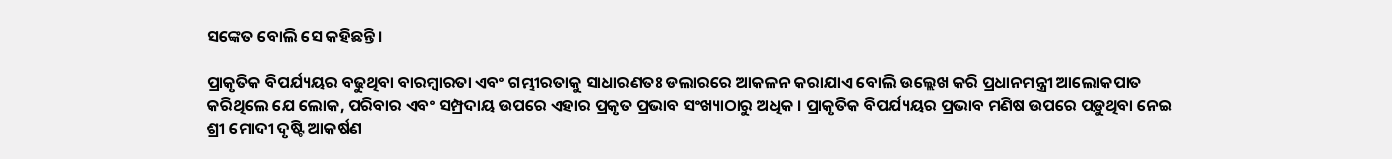ସଙ୍କେତ ବୋଲି ସେ କହିଛନ୍ତି ।

ପ୍ରାକୃତିକ ବିପର୍ଯ୍ୟୟର ବଢୁଥିବା ବାରମ୍ବାରତା ଏବଂ ଗମ୍ଭୀରତାକୁ ସାଧାରଣତଃ ଡଲାରରେ ଆକଳନ କରାଯାଏ ବୋଲି ଉଲ୍ଲେଖ କରି ପ୍ରଧାନମନ୍ତ୍ରୀ ଆଲୋକପାତ କରିଥିଲେ ଯେ ଲୋକ, ପରିବାର ଏବଂ ସମ୍ପ୍ରଦାୟ ଉପରେ ଏହାର ପ୍ରକୃତ ପ୍ରଭାବ ସଂଖ୍ୟାଠାରୁ ଅଧିକ । ପ୍ରାକୃତିକ ବିପର୍ଯ୍ୟୟର ପ୍ରଭାବ ମଣିଷ ଉପରେ ପଡ଼ୁଥିବା ନେଇ ଶ୍ରୀ ମୋଦୀ ଦୃଷ୍ଟି ଆକର୍ଷଣ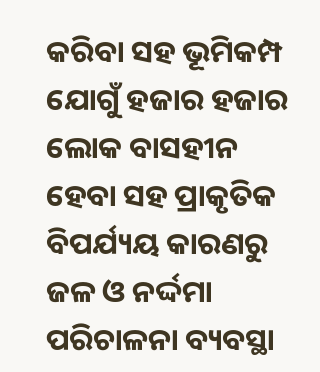କରିବା ସହ ଭୂମିକମ୍ପ ଯୋଗୁଁ ହଜାର ହଜାର ଲୋକ ବାସହୀନ ହେବା ସହ ପ୍ରାକୃତିକ ବିପର୍ଯ୍ୟୟ କାରଣରୁ ଜଳ ଓ ନର୍ଦ୍ଦମା ପରିଚାଳନା ବ୍ୟବସ୍ଥା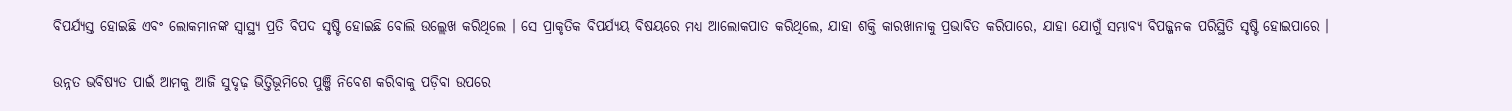ବିପର୍ଯ୍ୟସ୍ତ ହୋଇଛି ଏବଂ ଲୋକମାନଙ୍କ ସ୍ୱାସ୍ଥ୍ୟ ପ୍ରତି ବିପଦ ସୃଷ୍ଟି ହୋଇଛି ବୋଲି ଉଲ୍ଲେଖ କରିଥିଲେ । ସେ ପ୍ରାକୃତିକ ବିପର୍ଯ୍ୟୟ ବିଷୟରେ ମଧ୍ୟ ଆଲୋକପାତ କରିଥିଲେ, ଯାହା ଶକ୍ତି କାରଖାନାକୁ ପ୍ରଭାବିତ କରିପାରେ, ଯାହା ଯୋଗୁଁ ସମ୍ଭାବ୍ୟ ବିପଜ୍ଜନକ ପରିସ୍ଥିତି ସୃଷ୍ଟି ହୋଇପାରେ ।

ଉନ୍ନତ ଭବିଷ୍ୟତ ପାଇଁ ଆମକୁ ଆଜି ସୁଦୃଢ଼ ଭିତ୍ତିଭୂମିରେ ପୁଞ୍ଜି ନିବେଶ କରିବାକୁ ପଡ଼ିବା ଉପରେ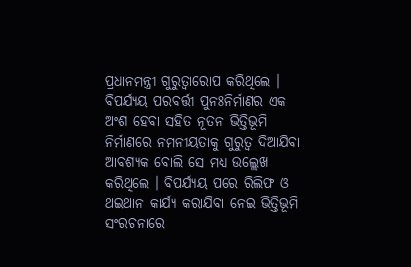ପ୍ରଧାନମନ୍ତ୍ରୀ ଗୁରୁତ୍ୱାରୋପ କରିଥିଲେ । ବିପର୍ଯ୍ୟୟ ପରବର୍ତ୍ତୀ ପୁନଃନିର୍ମାଣର ଏକ ଅଂଶ ହେବା ସହିତ ନୂତନ ଭିତ୍ତିଭୂମି ନିର୍ମାଣରେ ନମନୀୟତାକୁ ଗୁରୁତ୍ୱ ଦିଆଯିବା ଆବଶ୍ୟକ ବୋଲି ସେ ମଧ୍ୟ ଉଲ୍ଲେଖ କରିଥିଲେ । ବିପର୍ଯ୍ୟୟ ପରେ ରିଲିଫ ଓ ଥଇଥାନ କାର୍ଯ୍ୟ କରାଯିବା ନେଇ ଭିତ୍ତିଭୂମି ସଂରଚନାରେ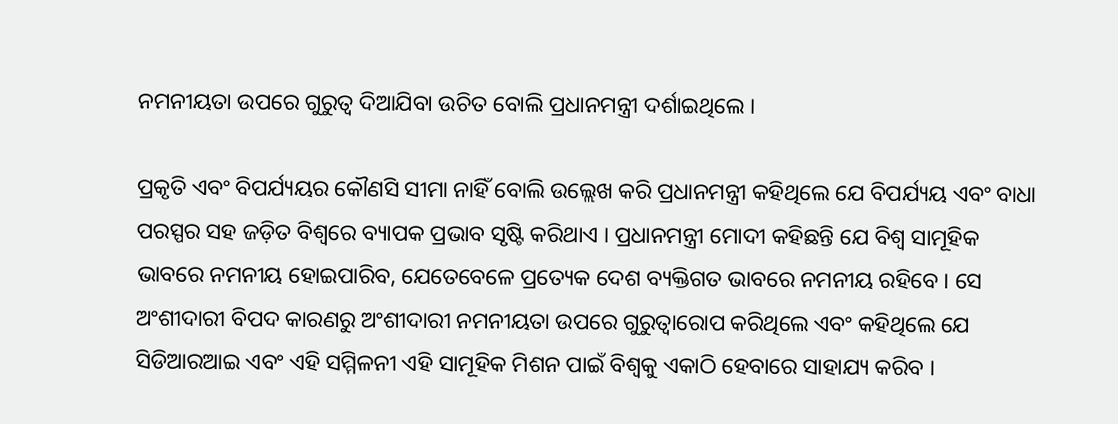ନମନୀୟତା ଉପରେ ଗୁରୁତ୍ୱ ଦିଆଯିବା ଉଚିତ ବୋଲି ପ୍ରଧାନମନ୍ତ୍ରୀ ଦର୍ଶାଇଥିଲେ ।

ପ୍ରକୃତି ଏବଂ ବିପର୍ଯ୍ୟୟର କୌଣସି ସୀମା ନାହିଁ ବୋଲି ଉଲ୍ଲେଖ କରି ପ୍ରଧାନମନ୍ତ୍ରୀ କହିଥିଲେ ଯେ ବିପର୍ଯ୍ୟୟ ଏବଂ ବାଧା ପରସ୍ପର ସହ ଜଡ଼ିତ ବିଶ୍ୱରେ ବ୍ୟାପକ ପ୍ରଭାବ ସୃଷ୍ଟି କରିଥାଏ । ପ୍ରଧାନମନ୍ତ୍ରୀ ମୋଦୀ କହିଛନ୍ତି ଯେ ବିଶ୍ୱ ସାମୂହିକ ଭାବରେ ନମନୀୟ ହୋଇପାରିବ, ଯେତେବେଳେ ପ୍ରତ୍ୟେକ ଦେଶ ବ୍ୟକ୍ତିଗତ ଭାବରେ ନମନୀୟ ରହିବେ । ସେ ଅଂଶୀଦାରୀ ବିପଦ କାରଣରୁ ଅଂଶୀଦାରୀ ନମନୀୟତା ଉପରେ ଗୁରୁତ୍ୱାରୋପ କରିଥିଲେ ଏବଂ କହିଥିଲେ ଯେ ସିଡିଆରଆଇ ଏବଂ ଏହି ସମ୍ମିଳନୀ ଏହି ସାମୂହିକ ମିଶନ ପାଇଁ ବିଶ୍ୱକୁ ଏକାଠି ହେବାରେ ସାହାଯ୍ୟ କରିବ ।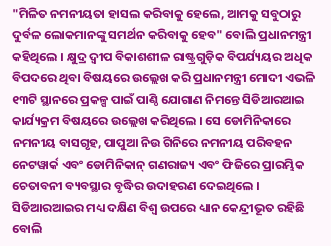"ମିଳିତ ନମନୀୟତା ହାସଲ କରିବାକୁ ହେଲେ, ଆମକୁ ସବୁଠାରୁ ଦୁର୍ବଳ ଲୋକମାନଙ୍କୁ ସମର୍ଥନ କରିବାକୁ ହେବ" ବୋଲି ପ୍ରଧାନମନ୍ତ୍ରୀ କହିଥିଲେ । କ୍ଷୁଦ୍ର ଦ୍ୱୀପ ବିକାଶଶୀଳ ରାଷ୍ଟ୍ରଗୁଡ଼ିକ ବିପର୍ଯ୍ୟୟର ଅଧିକ ବିପଦରେ ଥିବା ବିଷୟରେ ଉଲ୍ଲେଖ କରି ପ୍ରଧାନମନ୍ତ୍ରୀ ମୋଦୀ ଏଭଳି ୧୩ଟି ସ୍ଥାନରେ ପ୍ରକଳ୍ପ ପାଇଁ ପାଣ୍ଠି ଯୋଗାଣ ନିମନ୍ତେ ସିଡିଆରଆଇ କାର୍ଯ୍ୟକ୍ରମ ବିଷୟରେ ଉଲ୍ଲେଖ କରିଥିଲେ । ସେ ଡୋମିନିକାରେ ନମନୀୟ ବାସଗୃହ, ପାପୁଆ ନିଉ ଗିନିରେ ନମନୀୟ ପରିବହନ ନେଟୱାର୍କ ଏବଂ ଡୋମିନିକାନ୍ ଗଣରାଜ୍ୟ ଏବଂ ଫିଜିରେ ପ୍ରାରମ୍ଭିକ ଚେତାବନୀ ବ୍ୟବସ୍ଥାର ବୃଦ୍ଧିର ଉଦାହରଣ ଦେଇଥିଲେ । ସିଡିଆରଆଇର ମଧ୍ୟ ଦକ୍ଷିଣ ବିଶ୍ୱ ଉପରେ ଧ୍ୟାନ କେନ୍ଦ୍ରୀଭୂତ ରହିଛି ବୋଲି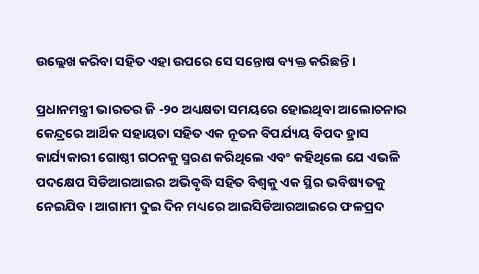ଉଲ୍ଲେଖ କରିବା ସହିତ ଏହା ଉପରେ ସେ ସନ୍ତୋଷ ବ୍ୟକ୍ତ କରିଛନ୍ତି ।

ପ୍ରଧାନମନ୍ତ୍ରୀ ଭାରତର ଜି -୨୦ ଅଧ୍ୟକ୍ଷତା ସମୟରେ ହୋଇଥିବା ଆଲୋଚନାର କେନ୍ଦ୍ରରେ ଆର୍ଥିକ ସହାୟତା ସହିତ ଏକ ନୂତନ ବିପର୍ଯ୍ୟୟ ବିପଦ ହ୍ରାସ କାର୍ଯ୍ୟକାରୀ ଗୋଷ୍ଠୀ ଗଠନକୁ ସ୍ମରଣ କରିଥିଲେ ଏବଂ କହିଥିଲେ ଯେ ଏଭଳି ପଦକ୍ଷେପ ସିଡିଆରଆଇର ଅଭିବୃଦ୍ଧି ସହିତ ବିଶ୍ୱକୁ ଏକ ସ୍ଥିର ଭବିଷ୍ୟତକୁ ନେଇଯିବ । ଆଗାମୀ ଦୁଇ ଦିନ ମଧ୍ୟରେ ଆଇସିଡିଆରଆଇରେ ଫଳପ୍ରଦ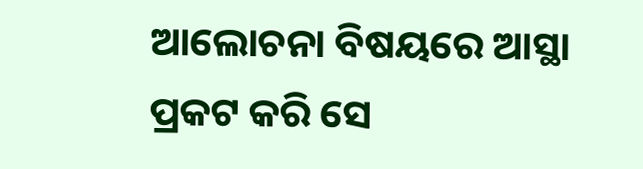ଆଲୋଚନା ବିଷୟରେ ଆସ୍ଥା ପ୍ରକଟ କରି ସେ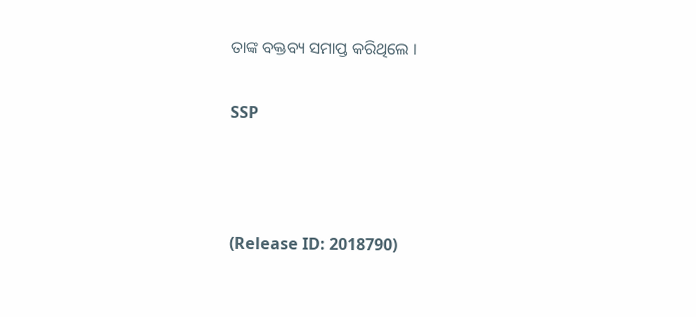ତାଙ୍କ ବକ୍ତବ୍ୟ ସମାପ୍ତ କରିଥିଲେ ।

SSP



(Release ID: 2018790)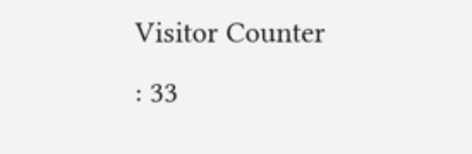Visitor Counter : 33